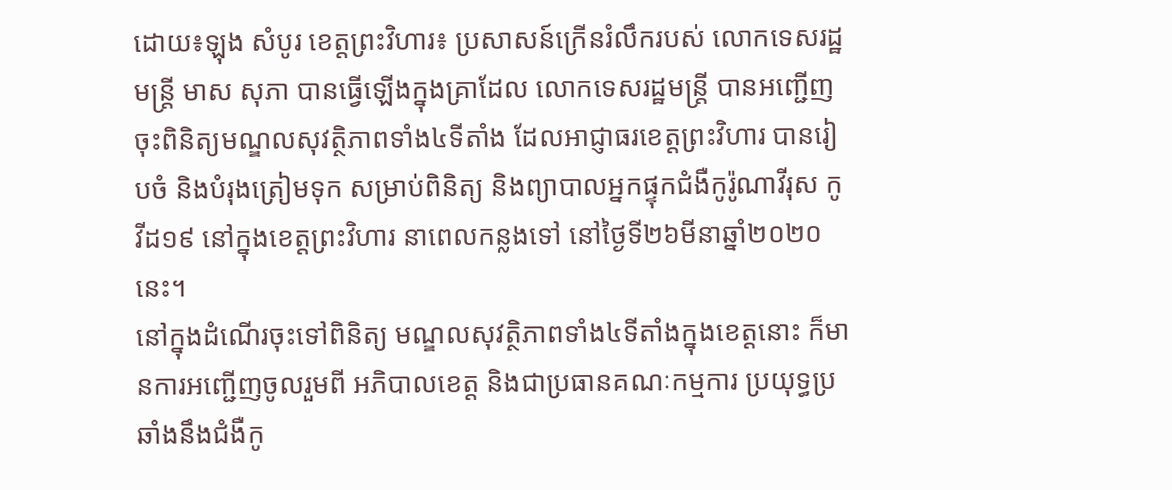ដោយ៖ឡុង សំបូរ ខេត្តព្រះវិហារ៖ ប្រសាសន៍ក្រើនរំលឹករបស់ លោកទេសរដ្ឋមន្ត្រី មាស សុភា បានធ្វើឡើងក្នុងគ្រាដែល លោកទេសរដ្ឋមន្ត្រី បានអញ្ជើញចុះពិនិត្យមណ្ឌលសុវត្ថិភាពទាំង៤ទីតាំង ដែលអាជ្ញាធរខេត្តព្រះវិហារ បានរៀបចំ និងបំរុងត្រៀមទុក សម្រាប់ពិនិត្យ និងព្យាបាលអ្នកផ្ទុកជំងឺកូរ៉ូណាវីរុស កូវីដ១៩ នៅក្នុងខេត្តព្រះវិហារ នាពេលកន្លងទៅ នៅថ្ងៃទី២៦មីនាឆ្នាំ២០២០នេះ។
នៅក្នុងដំណើរចុះទៅពិនិត្យ មណ្ឌលសុវត្ថិភាពទាំង៤ទីតាំងក្នុងខេត្តនោះ ក៏មានការអញ្ជើញចូលរួមពី អភិបាលខេត្ត និងជាប្រធានគណៈកម្មការ ប្រយុទ្ធប្រឆាំងនឹងជំងឺកូ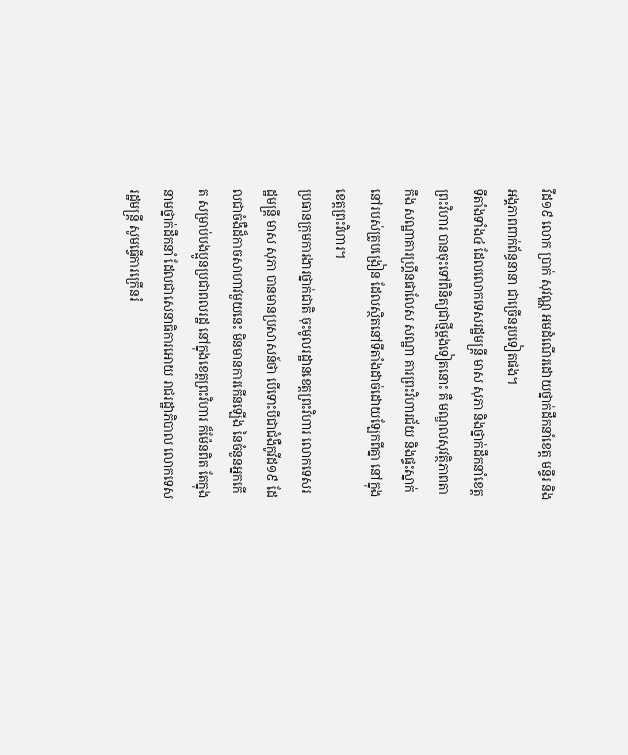វីដ១៩ លោក ប្រាក់ សុវណ្ណ អមដំណើរដោយថ្នាក់ដឹកនាំខេត្ត មន្ទីរ និងអង្គភាពពាក់ព័ន្ធនានា ជាច្រើនរូបទៀតផង។
ទីតាំងទាំង៤ ដែលលោកទេសរដ្ឋមន្ត្រី មាស សុភា និងថ្នាក់ដឹកនាំខេត្តព្រះវិហារ បានចុះទៅពិនិត្យជាថ្មីម្តងទៀតនោះ គឺ មណ្ឌលសុវត្ថិភាពតាកឹង សណ្ឋាគារហ្គ្រីនផាលែស សណ្ឋា គារព្រះវិហារជ័យ និងផ្ទះស្នាក់នៅរបស់គ្រូបង្រៀន ដែលស្ថិតនៅទីតាំងដាច់ដោយឡែកពីគ្នា នៅក្នុងខេត្តព្រះវិហារ។
ប្រធានក្រុមការងារថ្នាក់ជាតិ ចុះមូលរដ្ឋានខេត្តព្រះវិហារ លោកទេសរដ្ឋមន្ត្រី មាស សុភា បានមានប្រសាសន៍ថា បើទោះបីជាជំងឺកូវីដ១៩ ដែលជាចំងឺដ៏កាចសាហាវមួយនេះ មិនមានការកើនឡើង នៃចំនួនអ្នកកើត សម្រាប់បងប្អូនប្រជាពលរដ្ឋ នៅក្នុងខេត្តព្រះវិហារ ក៏ម៉ែនពិត តែក្នុងនាមថ្នាក់ដឹកនាំ ដែលជាសេនាធិការអោយ រាជរដ្ឋាភិបាល លោកទេសរដ្ឋមន្ត្រី សូមធ្វើការក្រើនរំ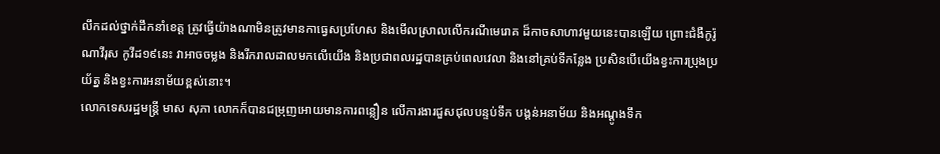លឹកដល់ថ្នាក់ដឹកនាំខេត្ត ត្រូវធ្វើយ៉ាងណាមិនត្រូវមានកាធ្វេសប្រហែស និងមើលស្រាលលើករណីមេរោគ ដ៏កាចសាហាវមួយនេះបានឡើយ ព្រោះជំងឺកូរ៉ូណាវីរុស កូវីដ១៩នេះ វាអាចចម្លង និងរីករាលដាលមកលើយើង និងប្រជាពលរដ្ឋបានគ្រប់ពេលវេលា និងនៅគ្រប់ទីកន្លែង ប្រសិនបើយើងខ្វះការប្រុងប្រយ័ត្ន និងខ្វះការអនាម័យខ្ពស់នោះ។
លោកទេសរដ្ឋមន្ត្រី មាស សុភា លោកក៏បានជម្រុញអោយមានការពន្លឿន លើការងារជួសជុលបន្ទប់ទឹក បង្គន់អនាម័យ និងអណ្តូងទឹក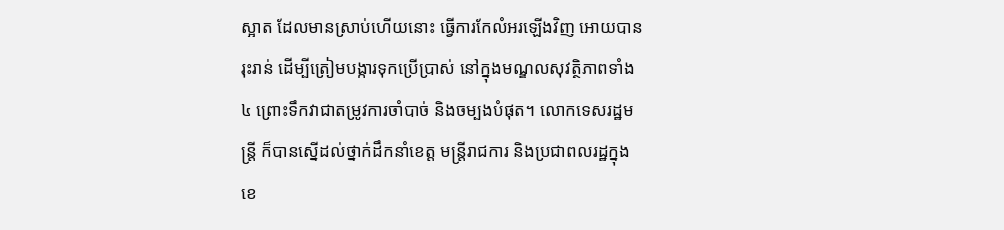ស្អាត ដែលមានស្រាប់ហើយនោះ ធ្វើការកែលំអរឡើងវិញ អោយបានរុះរាន់ ដើម្បីត្រៀមបង្ការទុកប្រើប្រាស់ នៅក្នុងមណ្ឌលសុវត្ថិភាពទាំង៤ ព្រោះទឹកវាជាតម្រូវការចាំបាច់ និងចម្បងបំផុត។ លោកទេសរដ្ឋមន្ត្រី ក៏បានស្នើដល់ថ្នាក់ដឹកនាំខេត្ត មន្ត្រីរាជការ និងប្រជាពលរដ្ឋក្នុងខេ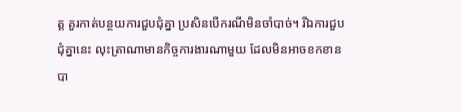ត្ត គួរកាត់បន្ថយការជួបជុំគ្នា ប្រសិនបើករណីមិនចាំបាច់។ រីឯការជួបជុំគ្នានេះ លុះត្រាណាមានកិច្ចការងារណាមួយ ដែលមិនអាចខកខានបា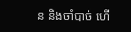ន និងចាំបាច់ ហើ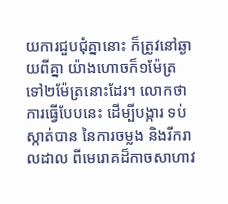យការជួបជុំគ្នានោះ ក៏ត្រូវនៅឆ្ងាយពីគ្នា យ៉ាងហោចក៏១ម៉ែត្រ ទៅ២ម៉ែត្រនោះដែរ។ លោកថា ការធ្វើបែបនេះ ដើម្បីបង្ការ ទប់ស្កាត់បាន នៃការចម្លង និងរីករាលដាល ពីមេរោគដ៏កាចសាហាវ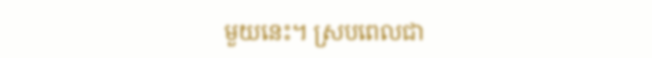មួយនេះ។ ស្របពេលជា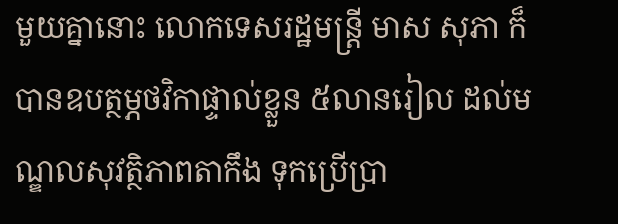មួយគ្នានោះ លោកទេសរដ្ឋមន្ត្រី មាស សុភា ក៏បានឧបត្ថម្ភថវិកាផ្ទាល់ខ្លួន ៥លានរៀល ដល់មណ្ឌលសុវត្ថិភាពតាកឹង ទុកប្រើប្រា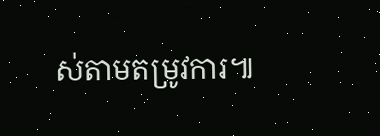ស់តាមតម្រូវការ៕